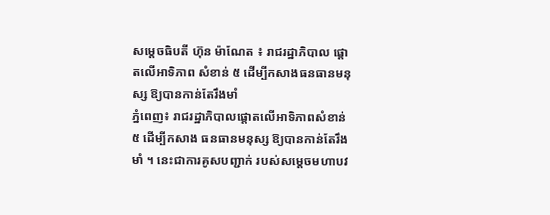សម្តេចធិបតី ហ៊ុន ម៉ាណែត ៖ រាជរដ្ឋាភិបាល ផ្តោតលើអាទិភាព សំខាន់ ៥ ដើម្បីកសាងធនធានមនុស្ស ឱ្យបានកាន់តែរឹងមាំ
ភ្នំពេញ៖ រាជរដ្ឋាភិបាលផ្តោតលើអាទិភាពសំខាន់ ៥ ដើម្បីកសាង ធនធានមនុស្ស ឱ្យបានកាន់តែរឹងមាំ ។ នេះជាការគូសបញ្ជាក់ របស់សម្ដេចមហាបវ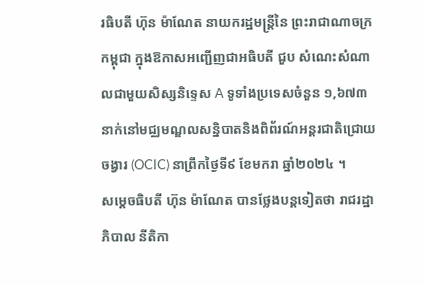រធិបតី ហ៊ុន ម៉ាណែត នាយករដ្ឋមន្ត្រីនៃ ព្រះរាជាណាចក្រកម្ពុជា ក្នុងឱកាសអញ្ជើញជាអធិបតី ជួប សំណេះសំណាលជាមួយសិស្សនិទ្ទេស A ទូទាំងប្រទេសចំនួន ១,៦៧៣នាក់នៅមជ្ឈមណ្ឌលសន្និបាតនិងពិព័រណ៍អន្តរជាតិជ្រោយចង្វារ (OCIC) នាព្រឹកថ្ងៃទី៩ ខែមករា ឆ្នាំ២០២៤ ។
សម្តេចធិបតី ហ៊ុន ម៉ាណែត បានថ្លែងបន្តទៀតថា រាជរដ្ឋាភិបាល នីតិកា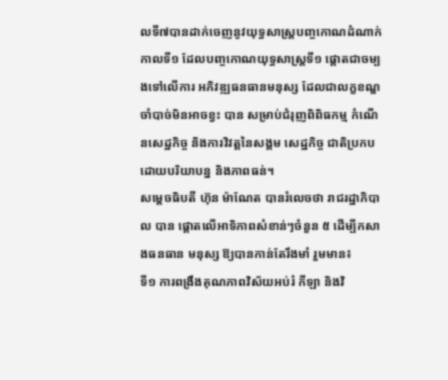លទី៧បានដាក់ចេញនូវយុទ្ធសាស្ត្របញ្ចកោណដំណាក់កាលទី១ ដែលបញ្ចកោណយុទ្ធសាស្ត្រទី១ ផ្តោតជាចម្បងទៅលើការ អភិវឌ្ឍធនធានមនុស្ស ដែលជាលក្ខខណ្ឌចាំបាច់មិនអាចខ្វះ បាន សម្រាប់ជំរុញពិពិធកម្ម កំណើនសេដ្ឋកិច្ច និងការវិវត្តនៃសង្គម សេដ្ឋកិច្ច ជាតិប្រកបដោយបរិយាបន្ន និងភាពធន់។
សម្តេចធិបតី ហ៊ុន ម៉ាណែត បានរំលេចថា រាជរដ្ឋាភិបាល បាន ផ្តោតលើអាទិភាពសំខាន់ៗចំនួន ៥ ដើម្បីកសាងធនធាន មនុស្ស ឱ្យបានកាន់តែរឹងមាំ រួមមាន៖
ទី១ ការពង្រឹងគុណភាពវិស័យអប់រំ កីឡា និងវិ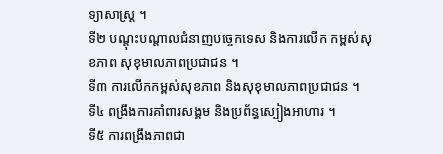ទ្យាសាស្ត្រ ។
ទី២ បណ្តុះបណ្តាលជំនាញបច្ចេកទេស និងការលើក កម្ពស់សុខភាព សុខុមាលភាពប្រជាជន ។
ទី៣ ការលើកកម្ពស់សុខភាព និងសុខុមាលភាពប្រជាជន ។
ទី៤ ពង្រឹងការគាំពារសង្គម និងប្រព័ន្ធស្បៀងអាហារ ។
ទី៥ ការពង្រឹងភាពជា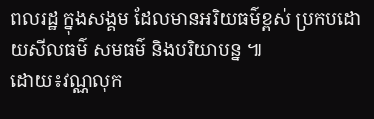ពលរដ្ឋ ក្នុងសង្គម ដែលមានអរិយធម៌ខ្ពស់ ប្រកបដោយសីលធម៌ សមធម៌ និងបរិយាបន្ន ៕
ដោយ៖វណ្ណលុក